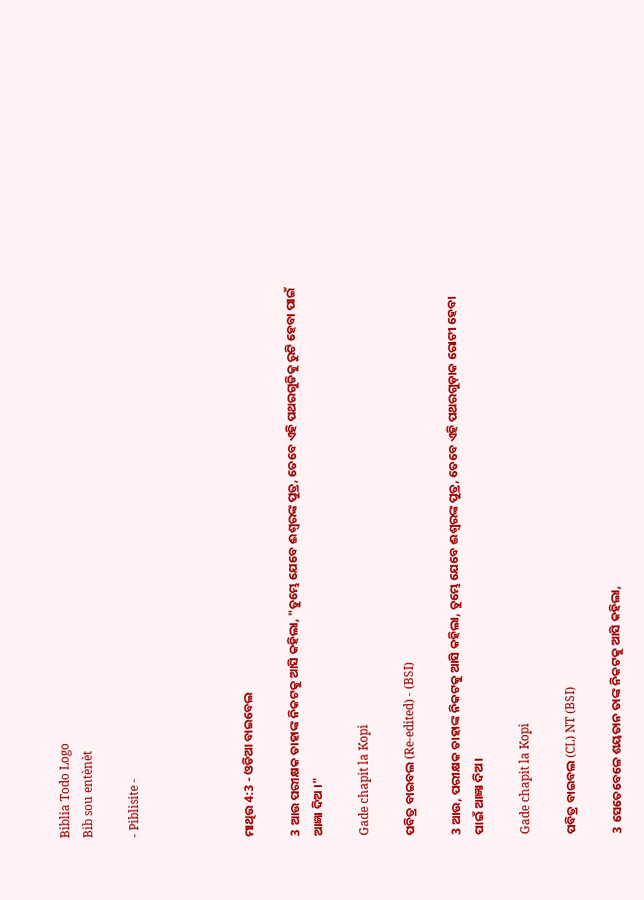Biblia Todo Logo
Bib sou entènèt

- Piblisite -




ମାଥିଉ 4:3 - ଓଡିଆ ବାଇବେଲ

3 ଆଉ ପରୀକ୍ଷକ ତାହାଙ୍କ ନିକଟକୁ ଆସି କହିଲା, "ତୁମ୍ଭେ ଯେବେ ଈଶ୍ୱରଙ୍କ ପୁତ୍ର, ତେବେ ଏହି ପଥରଗୁଡିକୁ ରୁଟି ହେବା ପାଇଁ ଆଜ୍ଞା ଦିଅ ।"

Gade chapit la Kopi

ପବିତ୍ର ବାଇବଲ (Re-edited) - (BSI)

3 ଆଉ, ପରୀକ୍ଷକ ତାହାଙ୍କ ନିକଟକୁ ଆସି କହିଲା, ତୁମ୍ଭେ ଯେବେ ଈଶ୍ଵରଙ୍କ ପୁତ୍ର, ତେବେ ଏହି ପଥରଗୁଡ଼ାକ ରୋଟୀ ହେବା ପାଇଁ ଆଜ୍ଞା ଦିଅ।

Gade chapit la Kopi

ପବିତ୍ର ବାଇବଲ (CL) NT (BSI)

3 ସେତେବେଳେ ଶୟତାନ ତାଙ୍କ ନିକଟକୁ ଆସି କହିଲା,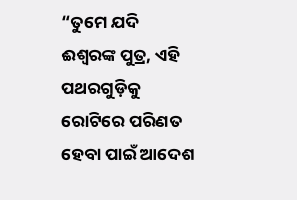“ତୁମେ ଯଦି ଈଶ୍ୱରଙ୍କ ପୁତ୍ର, ଏହି ପଥରଗୁଡ଼ିକୁ ରୋଟିରେ ପରିଣତ ହେବା ପାଇଁ ଆଦେଶ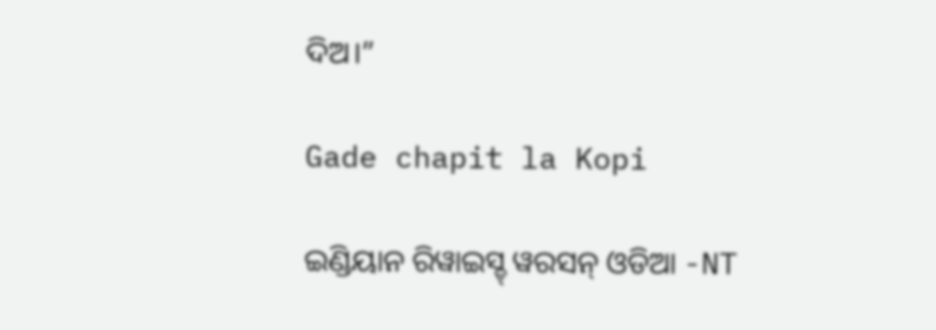ଦିଅ।”

Gade chapit la Kopi

ଇଣ୍ଡିୟାନ ରିୱାଇସ୍ଡ୍ ୱରସନ୍ ଓଡିଆ -NT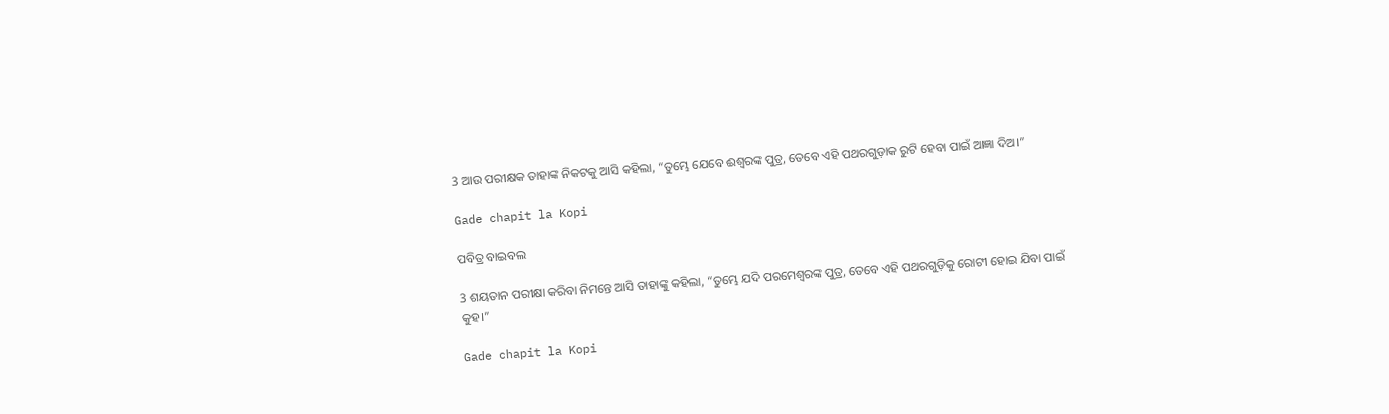3 ଆଉ ପରୀକ୍ଷକ ତାହାଙ୍କ ନିକଟକୁ ଆସି କହିଲା, “ତୁମ୍ଭେ ଯେବେ ଈଶ୍ବରଙ୍କ ପୁତ୍ର, ତେବେ ଏହି ପଥରଗୁଡ଼ାକ ରୁଟି ହେବା ପାଇଁ ଆଜ୍ଞା ଦିଅ।”

Gade chapit la Kopi

ପବିତ୍ର ବାଇବଲ

3 ଶୟତାନ ପରୀକ୍ଷା କରିବା ନିମନ୍ତେ ଆସି ତାହାଙ୍କୁ କହିଲା, “ତୁମ୍ଭେ ଯଦି ପରମେଶ୍ୱରଙ୍କ ପୁତ୍ର, ତେବେ ଏହି ପଥରଗୁଡ଼ିକୁ ରୋଟୀ ହୋଇ ଯିବା ପାଇଁ କୁହ।”

Gade chapit la Kopi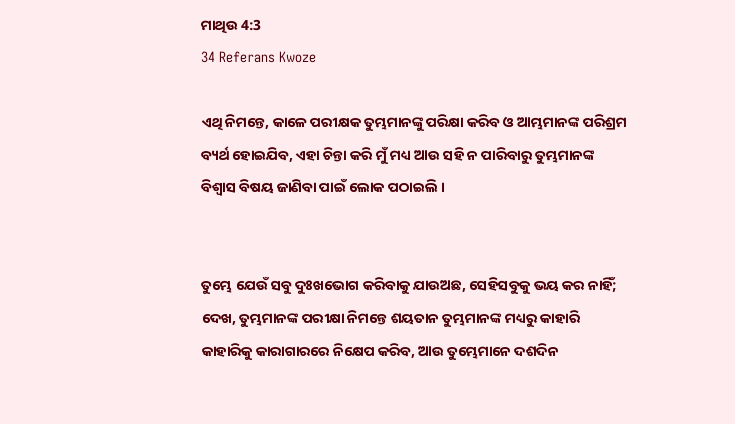ମାଥିଉ 4:3
34 Referans Kwoze

ଏଥି ନିମନ୍ତେ, କାଳେ ପରୀକ୍ଷକ ତୁମ୍ଭମାନଙ୍କୁ ପରିକ୍ଷା କରିବ ଓ ଆମ୍ଭମାନଙ୍କ ପରିଶ୍ରମ ବ୍ୟର୍ଥ ହୋଇଯିବ, ଏହା ଚିନ୍ତା କରି ମୁଁ ମଧ୍ୟ ଆଉ ସହି ନ ପାରିବାରୁ ତୁମ୍ଭମାନଙ୍କ ବିଶ୍ୱାସ ବିଷୟ ଜାଣିବା ପାଇଁ ଲୋକ ପଠାଇଲି ।


ତୁମ୍ଭେ ଯେଉଁ ସବୁ ଦୁଃଖଭୋଗ କରିବାକୁ ଯାଉଅଛ, ସେହିସବୁକୁ ଭୟ କର ନାହିଁ; ଦେଖ, ତୁମ୍ଭମାନଙ୍କ ପରୀକ୍ଷା ନିମନ୍ତେ ଶୟତାନ ତୁମ୍ଭମାନଙ୍କ ମଧ୍ୟରୁ କାହାରି କାହାରିକୁ କାରାଗାରରେ ନିକ୍ଷେପ କରିବ, ଆଉ ତୁମ୍ଭେମାନେ ଦଶଦିନ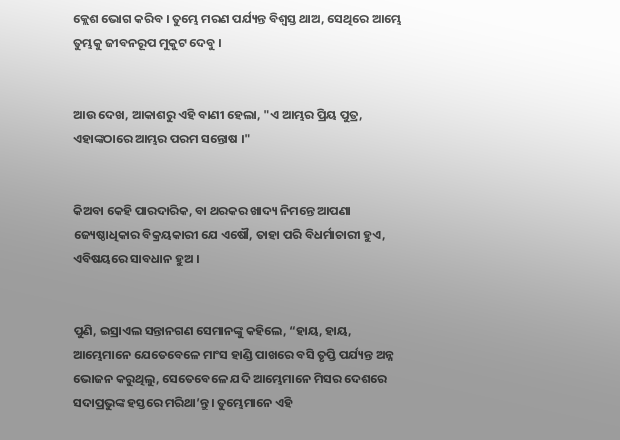କ୍ଲେଶ ଭୋଗ କରିବ । ତୁମ୍ଭେ ମରଣ ପର୍ଯ୍ୟନ୍ତ ବିଶ୍ୱସ୍ତ ଥାଅ, ସେଥିରେ ଆମ୍ଭେ ତୁମ୍ଭକୁ ଜୀବନରୂପ ମୁକୁଟ ଦେବୁ ।


ଆଉ ଦେଖ, ଆକାଶରୁ ଏହି ବାଣୀ ହେଲା, "ଏ ଆମ୍ଭର ପ୍ରିୟ ପୁତ୍ର, ଏହାଙ୍କଠାରେ ଆମ୍ଭର ପରମ ସନ୍ତୋଷ ।"


କିଅବା କେହି ପାରଦାରିକ, ବା ଥରକର ଖାଦ୍ୟ ନିମନ୍ତେ ଆପଣା ଜ୍ୟେଷ୍ଠାଧିକାର ବିକ୍ରୟକାରୀ ଯେ ଏଷୌ, ତାହା ପରି ବିଧର୍ମାଚାରୀ ହୁଏ, ଏବିଷୟରେ ସାବଧାନ ହୁଅ ।


ପୁଣି, ଇସ୍ରାଏଲ ସନ୍ତାନଗଣ ସେମାନଙ୍କୁ କହିଲେ, “ହାୟ, ହାୟ, ଆମ୍ଭେମାନେ ଯେତେବେଳେ ମାଂସ ହାଣ୍ଡି ପାଖରେ ବସି ତୃପ୍ତି ପର୍ଯ୍ୟନ୍ତ ଅନ୍ନ ଭୋଜନ କରୁଥିଲୁ, ସେତେବେଳେ ଯଦି ଆମ୍ଭେମାନେ ମିସର ଦେଶରେ ସଦାପ୍ରଭୁଙ୍କ ହସ୍ତରେ ମରିଥା’ନ୍ତୁ। ତୁମ୍ଭେମାନେ ଏହି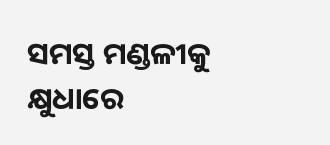ସମସ୍ତ ମଣ୍ଡଳୀକୁ କ୍ଷୁଧାରେ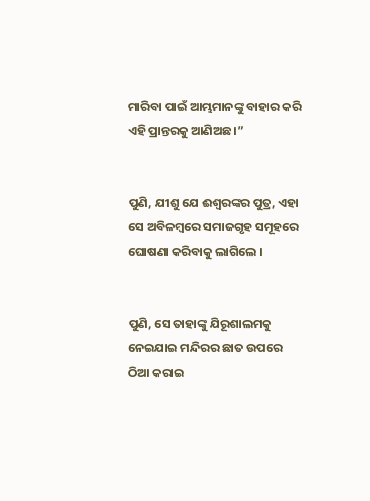ମାରିବା ପାଇଁ ଆମ୍ଭମାନଙ୍କୁ ବାହାର କରି ଏହି ପ୍ରାନ୍ତରକୁ ଆଣିଅଛ।”


ପୁଣି, ଯୀଶୁ ଯେ ଈଶ୍ୱରଙ୍କର ପୁତ୍ର, ଏହା ସେ ଅବିଳମ୍ବରେ ସମାଜଗୃହ ସମୂହରେ ଘୋଷଣା କରିବାକୁ ଲାଗିଲେ ।


ପୁଣି, ସେ ତାହାଙ୍କୁ ଯିରୂଶାଲମକୁ ନେଇଯାଇ ମନ୍ଦିରର ଛାତ ଉପରେ ଠିଆ କରାଇ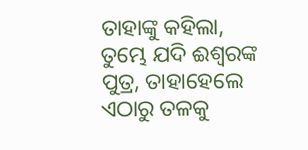ତାହାଙ୍କୁ କହିଲା, ତୁମ୍ଭେ ଯଦି ଈଶ୍ୱରଙ୍କ ପୁତ୍ର, ତାହାହେଲେ ଏଠାରୁ ତଳକୁ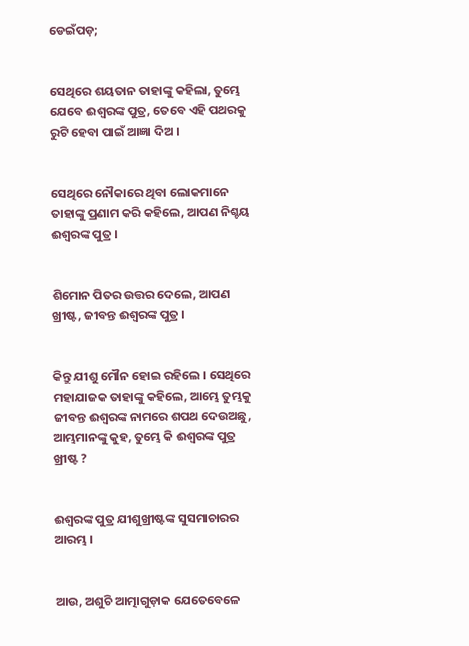ଡେଇଁପଡ଼;


ସେଥିରେ ଶୟତାନ ତାହାଙ୍କୁ କହିଲା, ତୁମ୍ଭେ ଯେବେ ଈଶ୍ୱରଙ୍କ ପୁତ୍ର, ତେବେ ଏହି ପଥରକୁ ରୁଟି ହେବା ପାଇଁ ଆଜ୍ଞା ଦିଅ ।


ସେଥିରେ ନୌକାରେ ଥିବା ଲୋକମାନେ ତାହାଙ୍କୁ ପ୍ରଣାମ କରି କହିଲେ, ଆପଣ ନିଶ୍ଚୟ ଈଶ୍ୱରଙ୍କ ପୁତ୍ର ।


ଶିମୋନ ପିତର ଉତ୍ତର ଦେଲେ, ଆପଣ ଖ୍ରୀଷ୍ଟ, ଜୀବନ୍ତ ଈଶ୍ୱରଙ୍କ ପୁତ୍ର ।


କିନ୍ତୁ ଯୀଶୁ ମୌନ ହୋଇ ରହିଲେ । ସେଥିରେ ମହାଯାଜକ ତାହାଙ୍କୁ କହିଲେ, ଆମ୍ଭେ ତୁମ୍ଭକୁ ଜୀବନ୍ତ ଈଶ୍ୱରଙ୍କ ନାମରେ ଶପଥ ଦେଉଅଛୁ, ଆମ୍ଭମାନଙ୍କୁ କୁହ, ତୁମ୍ଭେ କି ଈଶ୍ୱରଙ୍କ ପୁତ୍ର ଖ୍ରୀଷ୍ଟ ?


ଈଶ୍ୱରଙ୍କ ପୁତ୍ର ଯୀଶୁଖ୍ରୀଷ୍ଟଙ୍କ ସୁସମାଚାରର ଆରମ୍ଭ ।


ଆଉ, ଅଶୁଚି ଆତ୍ମାଗୁଡ଼ାକ ଯେତେବେଳେ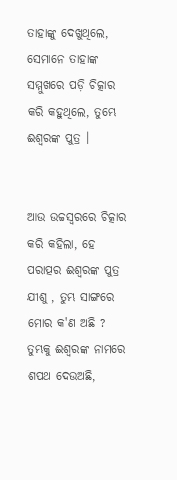ତାହାଙ୍କୁ ଦେଖୁଥିଲେ, ସେମାନେ ତାହାଙ୍କ ସମ୍ମୁଖରେ ପଡ଼ି ଚିତ୍କାର କରି କହୁଥିଲେ, ତୁମ୍ଭେ ଈଶ୍ୱରଙ୍କ ପୁତ୍ର ।


ଆଉ ଉଚ୍ଚସ୍ୱରରେ ଚିତ୍କାର କରି କହିଲା, ହେ ପରାତ୍ପର ଈଶ୍ୱରଙ୍କ ପୁତ୍ର ଯୀଶୁ , ତୁମ୍ଭ ସାଙ୍ଗରେ ମୋର କ'ଣ ଅଛି ? ତୁମ୍ଭକୁ ଈଶ୍ୱରଙ୍କ ନାମରେ ଶପଥ ଦେଉଅଛି,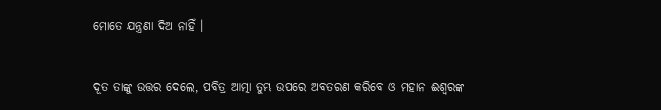ମୋତେ ଯନ୍ତ୍ରଣା ଦିଅ ନାହିଁ ।


ଦୂତ ତାଙ୍କୁ ଉତ୍ତର ଦେଲେ, ପବିତ୍ର ଆତ୍ମା ତୁମ୍ଭ ଉପରେ ଅବତରଣ କରିବେ ଓ ମହାନ ଈଶ୍ୱରଙ୍କ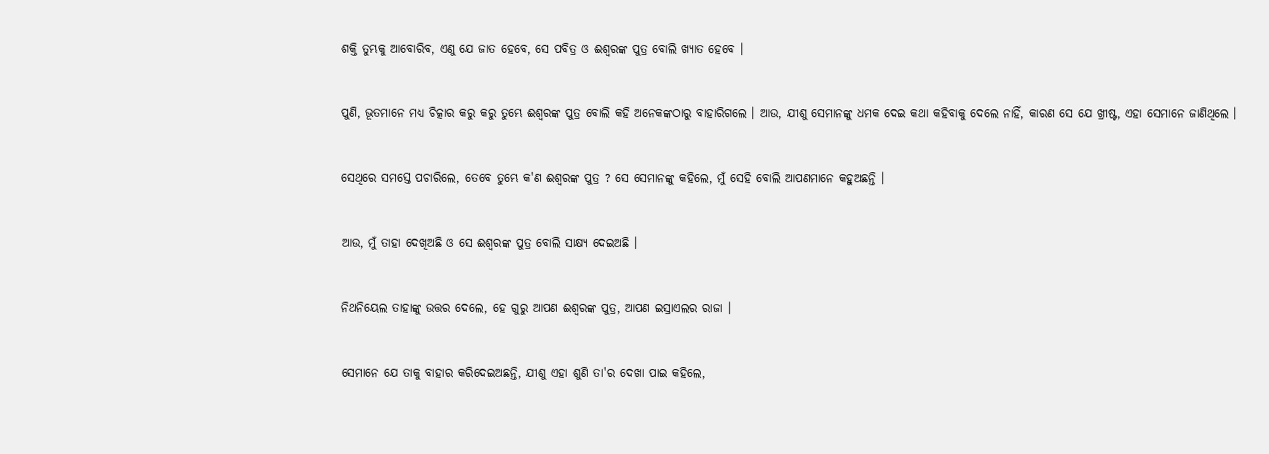ଶକ୍ତି ତୁମ୍ଭକୁ ଆବୋରିବ, ଏଣୁ ଯେ ଜାତ ହେବେ, ସେ ପବିତ୍ର ଓ ଈଶ୍ୱରଙ୍କ ପୁତ୍ର ବୋଲି ଖ୍ୟାତ ହେବେ ।


ପୁଣି, ଭୂତମାନେ ମଧ୍ୟ ଚିତ୍କାର କରୁ କରୁ ତୁମ୍ଭେ ଈଶ୍ୱରଙ୍କ ପୁତ୍ର ବୋଲି କହି ଅନେକଙ୍କଠାରୁ ବାହାରିଗଲେ । ଆଉ, ଯୀଶୁ ସେମାନଙ୍କୁ ଧମକ ଦେଇ କଥା କହିବାକୁ ଦେଲେ ନାହିଁ, କାରଣ ସେ ଯେ ଖ୍ରୀଷ୍ଟ, ଏହା ସେମାନେ ଜାଣିଥିଲେ ।


ସେଥିରେ ସମସ୍ତେ ପଚାରିଲେ, ତେବେ ତୁମ୍ଭେ କ'ଣ ଈଶ୍ୱରଙ୍କ ପୁତ୍ର ? ସେ ସେମାନଙ୍କୁ କହିଲେ, ମୁଁ ସେହି ବୋଲି ଆପଣମାନେ କହୁଅଛନ୍ତି ।


ଆଉ, ମୁଁ ତାହା ଦେଖିଅଛି ଓ ସେ ଈଶ୍ୱରଙ୍କ ପୁତ୍ର ବୋଲି ସାକ୍ଷ୍ୟ ଦେଇଅଛି ।


ନିଥନିୟେଲ ତାହାଙ୍କୁ ଉତ୍ତର ଦେଲେ, ହେ ଗୁରୁ ଆପଣ ଈଶ୍ୱରଙ୍କ ପୁତ୍ର, ଆପଣ ଇସ୍ରାଏଲର ରାଜା ।


ସେମାନେ ଯେ ତାକୁ ବାହାର କରିଦେଇଅଛନ୍ତି, ଯୀଶୁ ଏହା ଶୁଣି ତା'ର ଦେଖା ପାଇ କହିଲେ,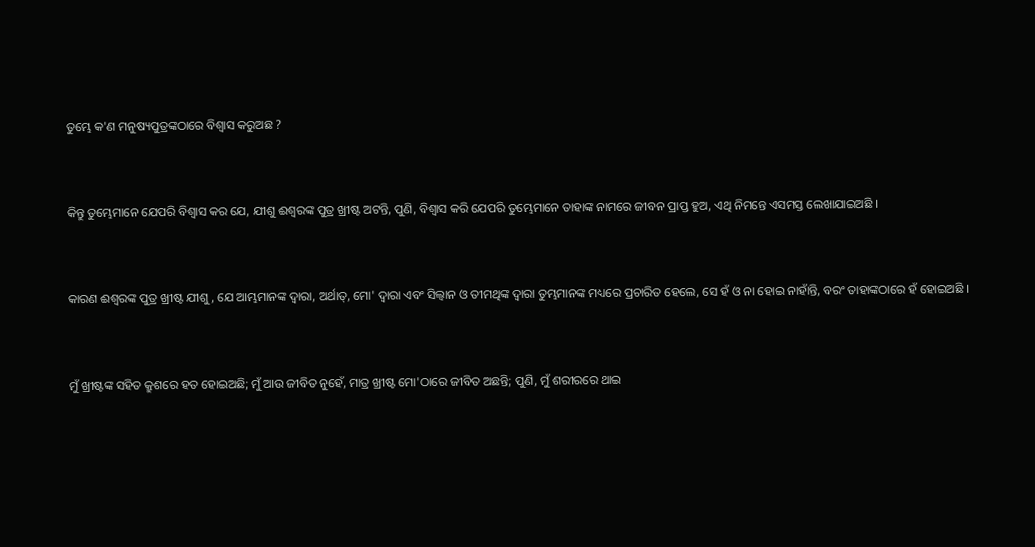ତୁମ୍ଭେ କ'ଣ ମନୁଷ୍ୟପୁତ୍ରଙ୍କଠାରେ ବିଶ୍ୱାସ କରୁଅଛ ?


କିନ୍ତୁ ତୁମ୍ଭେମାନେ ଯେପରି ବିଶ୍ୱାସ କର ଯେ, ଯୀଶୁ ଈଶ୍ୱରଙ୍କ ପୁତ୍ର ଖ୍ରୀଷ୍ଟ ଅଟନ୍ତି, ପୁଣି, ବିଶ୍ୱାସ କରି ଯେପରି ତୁମ୍ଭେମାନେ ତାହାଙ୍କ ନାମରେ ଜୀବନ ପ୍ରାପ୍ତ ହୁଅ, ଏଥି ନିମନ୍ତେ ଏସମସ୍ତ ଲେଖାଯାଇଅଛି ।


କାରଣ ଈଶ୍ୱରଙ୍କ ପୁତ୍ର ଖ୍ରୀଷ୍ଟ ଯୀଶୁ, ଯେ ଆମ୍ଭମାନଙ୍କ ଦ୍ୱାରା, ଅର୍ଥାତ୍‍, ମୋ' ଦ୍ୱାରା ଏବଂ ସିଲ୍ୱାନ ଓ ତୀମଥିଙ୍କ ଦ୍ୱାରା ତୁମ୍ଭମାନଙ୍କ ମଧ୍ୟରେ ପ୍ରଚାରିତ ହେଲେ, ସେ ହଁ ଓ ନା ହୋଇ ନାହାଁନ୍ତି, ବରଂ ତାହାଙ୍କଠାରେ ହଁ ହୋଇଅଛି ।


ମୁଁ ଖ୍ରୀଷ୍ଟଙ୍କ ସହିତ କ୍ରୁଶରେ ହତ ହୋଇଅଛି; ମୁଁ ଆଉ ଜୀବିତ ନୁହେଁ, ମାତ୍ର ଖ୍ରୀଷ୍ଟ ମୋ'ଠାରେ ଜୀବିତ ଅଛନ୍ତି; ପୁଣି, ମୁଁ ଶରୀରରେ ଥାଇ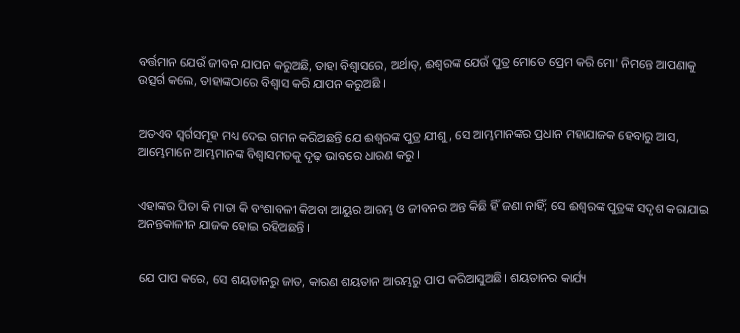ବର୍ତ୍ତମାନ ଯେଉଁ ଜୀବନ ଯାପନ କରୁଅଛି, ତାହା ବିଶ୍ୱାସରେ, ଅର୍ଥାତ୍‍, ଈଶ୍ୱରଙ୍କ ଯେଉଁ ପୁତ୍ର ମୋତେ ପ୍ରେମ କରି ମୋ' ନିମନ୍ତେ ଆପଣାକୁ ଉତ୍ସର୍ଗ କଲେ, ତାହାଙ୍କଠାରେ ବିଶ୍ୱାସ କରି ଯାପନ କରୁଅଛି ।


ଅତଏବ ସ୍ୱର୍ଗସମୂହ ମଧ୍ୟ ଦେଇ ଗମନ କରିଅଛନ୍ତି ଯେ ଈଶ୍ୱରଙ୍କ ପୁତ୍ର ଯୀଶୁ, ସେ ଆମ୍ଭମାନଙ୍କର ପ୍ରଧାନ ମହାଯାଜକ ହେବାରୁ ଆସ, ଆମ୍ଭେମାନେ ଆମ୍ଭମାନଙ୍କ ବିଶ୍ୱାସମତକୁ ଦୃଢ଼ ଭାବରେ ଧାରଣ କରୁ ।


ଏହାଙ୍କର ପିତା କି ମାତା କି ବଂଶାବଳୀ କିଅବା ଆୟୁର ଆରମ୍ଭ ଓ ଜୀବନର ଅନ୍ତ କିଛି ହିଁ ଜଣା ନାହିଁ; ସେ ଈଶ୍ୱରଙ୍କ ପୁତ୍ରଙ୍କ ସଦୃଶ କରାଯାଇ ଅନନ୍ତକାଳୀନ ଯାଜକ ହୋଇ ରହିଅଛନ୍ତି ।


ଯେ ପାପ କରେ, ସେ ଶୟତାନରୁ ଜାତ, କାରଣ ଶୟତାନ ଆରମ୍ଭରୁ ପାପ କରିଆସୁଅଛି। ଶୟତାନର କାର୍ଯ୍ୟ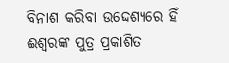ବିନାଶ କରିବା ଉଦ୍ଦେଶ୍ୟରେ ହିଁ ଈଶ୍ୱରଙ୍କ ପୁତ୍ର ପ୍ରକାଶିତ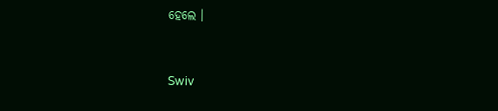ହେଲେ ।


Swiv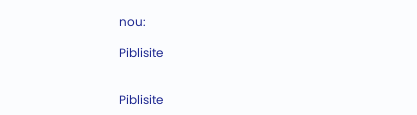nou:

Piblisite


Piblisite